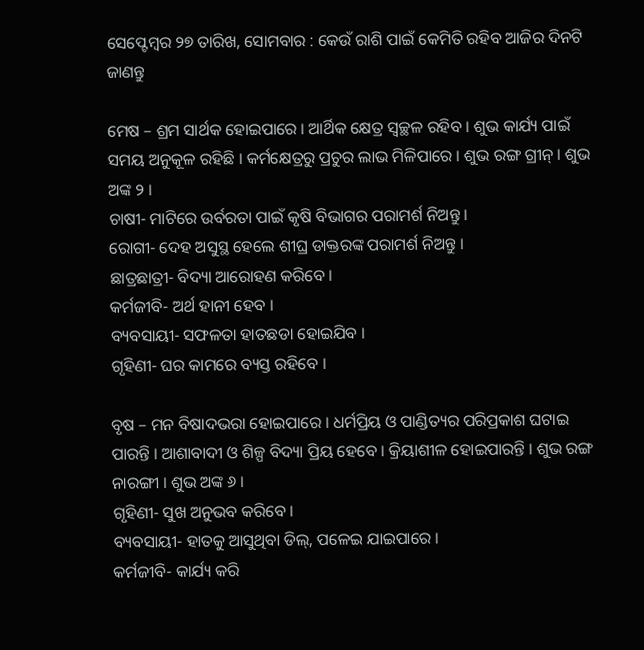ସେପ୍ଟେମ୍ବର ୨୭ ତାରିଖ, ସୋମବାର : କେଉଁ ରାଶି ପାଇଁ କେମିତି ରହିବ ଆଜିର ଦିନଟି ଜାଣନ୍ତୁ

ମେଷ – ଶ୍ରମ ସାର୍ଥକ ହୋଇପାରେ । ଆର୍ଥିକ କ୍ଷେତ୍ର ସ୍ୱଚ୍ଛଳ ରହିବ । ଶୁଭ କାର୍ଯ୍ୟ ପାଇଁ ସମୟ ଅନୁକୂଳ ରହିଛି । କର୍ମକ୍ଷେତ୍ରରୁ ପ୍ରଚୁର ଲାଭ ମିଳିପାରେ । ଶୁଭ ରଙ୍ଗ ଗ୍ରୀନ୍ । ଶୁଭ ଅଙ୍କ ୨ ।
ଚାଷୀ- ମାଟିରେ ଉର୍ବରତା ପାଇଁ କୃଷି ବିଭାଗର ପରାମର୍ଶ ନିଅନ୍ତୁ ।
ରୋଗୀ- ଦେହ ଅସୁସ୍ଥ ହେଲେ ଶୀଘ୍ର ଡାକ୍ତରଙ୍କ ପରାମର୍ଶ ନିଅନ୍ତୁ ।
ଛାତ୍ରଛାତ୍ରୀ- ବିଦ୍ୟା ଆରୋହଣ କରିବେ ।
କର୍ମଜୀବି- ଅର୍ଥ ହାନୀ ହେବ ।
ବ୍ୟବସାୟୀ- ସଫଳତା ହାତଛଡା ହୋଇଯିବ ।
ଗୃହିଣୀ- ଘର କାମରେ ବ୍ୟସ୍ତ ରହିବେ ।

ବୃଷ – ମନ ବିଷାଦଭରା ହୋଇପାରେ । ଧର୍ମପ୍ରିୟ ଓ ପାଣ୍ଡିତ୍ୟର ପରିପ୍ରକାଶ ଘଟାଇ ପାରନ୍ତି । ଆଶାବାଦୀ ଓ ଶିଳ୍ପ ବିଦ୍ୟା ପ୍ରିୟ ହେବେ । କ୍ରିୟାଶୀଳ ହୋଇପାରନ୍ତି । ଶୁଭ ରଙ୍ଗ ନାରଙ୍ଗୀ । ଶୁଭ ଅଙ୍କ ୬ ।
ଗୃହିଣୀ- ସୁଖ ଅନୁଭବ କରିବେ ।
ବ୍ୟବସାୟୀ- ହାତକୁ ଆସୁଥିବା ଡିଲ୍‌, ପଳେଇ ଯାଇପାରେ ।
କର୍ମଜୀବି- କାର୍ଯ୍ୟ କରି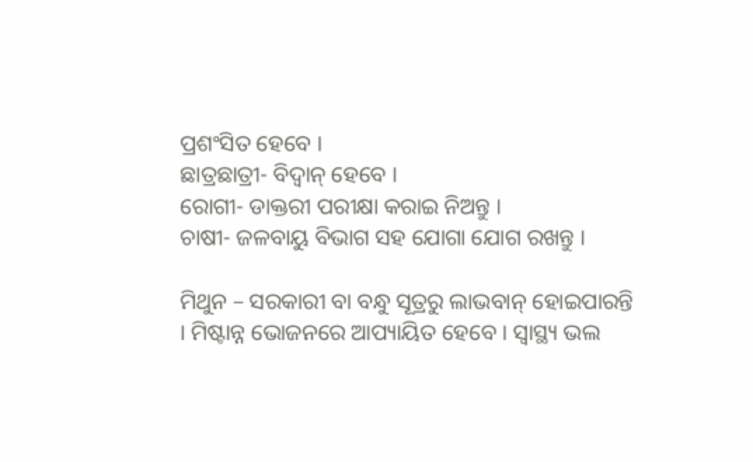ପ୍ରଶଂସିତ ହେବେ ।
ଛାତ୍ରଛାତ୍ରୀ- ବିଦ୍ୱାନ୍ ହେବେ ।
ରୋଗୀ- ଡାକ୍ତରୀ ପରୀକ୍ଷା କରାଇ ନିଅନ୍ତୁ ।
ଚାଷୀ- ଜଳବାୟୁ ବିଭାଗ ସହ ଯୋଗା ଯୋଗ ରଖନ୍ତୁ ।

ମିଥୁନ – ସରକାରୀ ବା ବନ୍ଧୁ ସୂତ୍ରରୁ ଲାଭବାନ୍ ହୋଇପାରନ୍ତି । ମିଷ୍ଟାନ୍ନ ଭୋଜନରେ ଆପ୍ୟାୟିତ ହେବେ । ସ୍ୱାସ୍ଥ୍ୟ ଭଲ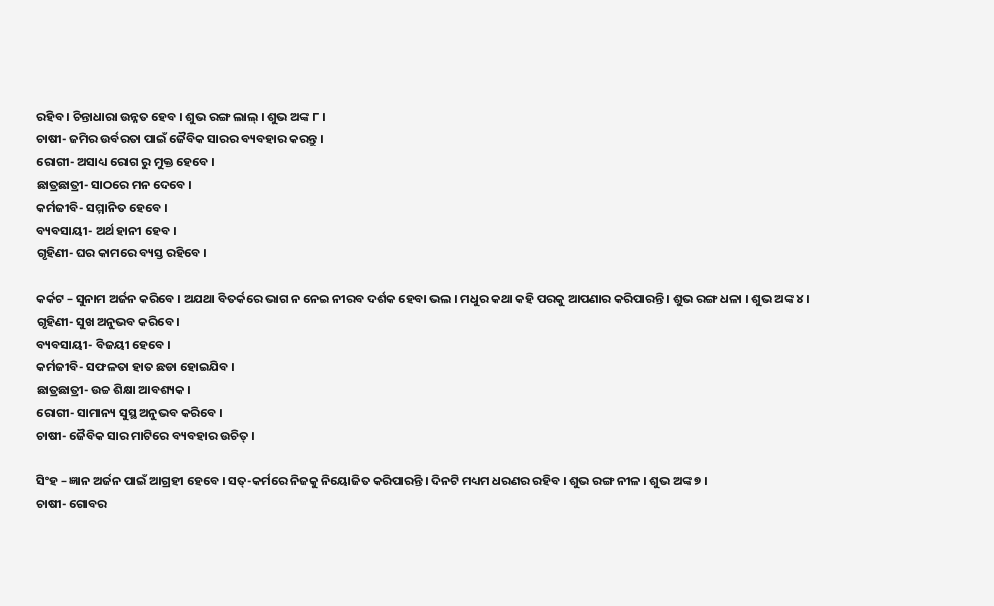ରହିବ । ଚିନ୍ତାଧାରା ଉନ୍ନତ ହେବ । ଶୁଭ ରଙ୍ଗ ଲାଲ୍ । ଶୁଭ ଅଙ୍କ ୮ ।
ଚାଷୀ- ଜମିର ଉର୍ବରତା ପାଇଁ ଜୈବିକ ସାରର ବ୍ୟବହାର କରନ୍ତୁ ।
ରୋଗୀ- ଅସାଧ୍ୟ ରୋଗ ରୁ ମୁକ୍ତ ହେବେ ।
ଛାତ୍ରଛାତ୍ରୀ- ସାଠରେ ମନ ଦେବେ ।
କର୍ମଜୀବି- ସମ୍ମାନିତ ହେବେ ।
ବ୍ୟବସାୟୀ- ଅର୍ଥ ହାନୀ ହେବ ।
ଗୃହିଣୀ- ଘର କାମରେ ବ୍ୟସ୍ତ ରହିବେ ।

କର୍କଟ – ସୁନାମ ଅର୍ଜନ କରିବେ । ଅଯଥା ବିତର୍କରେ ଭାଗ ନ ନେଇ ନୀରବ ଦର୍ଶକ ହେବା ଭଲ । ମଧୁର କଥା କହି ପରକୁ ଆପଣାର କରିପାରନ୍ତି । ଶୁଭ ରଙ୍ଗ ଧଳା । ଶୁଭ ଅଙ୍କ ୪ ।
ଗୃହିଣୀ- ସୁଖ ଅନୁଭବ କରିବେ ।
ବ୍ୟବସାୟୀ- ବିଜୟୀ ହେବେ ।
କର୍ମଜୀବି- ସଫଳତା ହାତ ଛଡା ହୋଇଯିବ ।
ଛାତ୍ରଛାତ୍ରୀ- ଉଚ୍ଚ ଶିକ୍ଷା ଆବଶ୍ୟକ ।
ରୋଗୀ- ସାମାନ୍ୟ ସୁସ୍ଥ ଅନୁଭବ କରିବେ ।
ଚାଷୀ- ଜୈବିକ ସାର ମାଟିରେ ବ୍ୟବହାର ଉଚିତ୍ ।

ସିଂହ – ଜ୍ଞାନ ଅର୍ଜନ ପାଇଁ ଆଗ୍ରହୀ ହେବେ । ସତ୍‌-କର୍ମରେ ନିଜକୁ ନିୟୋଜିତ କରିପାରନ୍ତି । ଦିନଟି ମଧ୍ୟମ ଧରଣର ରହିବ । ଶୁଭ ରଙ୍ଗ ନୀଳ । ଶୁଭ ଅଙ୍କ ୭ ।
ଚାଷୀ- ଗୋବର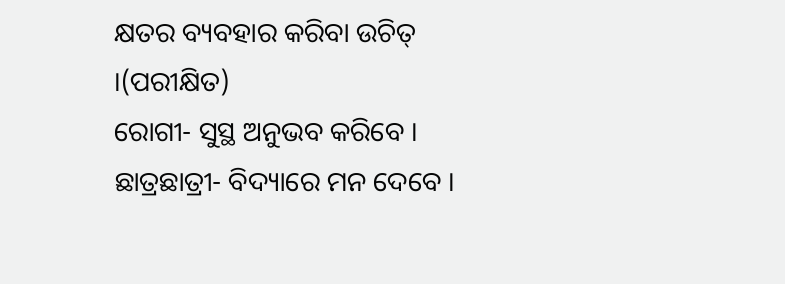କ୍ଷତର ବ୍ୟବହାର କରିବା ଉଚିତ୍ ।(ପରୀକ୍ଷିତ)
ରୋଗୀ- ସୁସ୍ଥ ଅନୁଭବ କରିବେ ।
ଛାତ୍ରଛାତ୍ରୀ- ବିଦ୍ୟାରେ ମନ ଦେବେ ।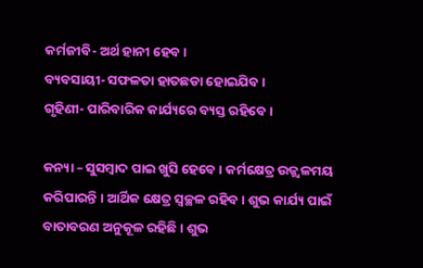କର୍ମଜୀବି- ଅର୍ଥ ହାନୀ ହେବ ।
ବ୍ୟବସାୟୀ- ସଫଳତା ହାତଛଡା ହୋଇଯିବ ।
ଗୃହିଣୀ- ପାରିବାରିକ କାର୍ଯ୍ୟରେ ବ୍ୟସ୍ତ ରହିବେ ।

କନ୍ୟା – ସୁସମ୍ବାଦ ପାଇ ଖୁସି ହେବେ । କର୍ମକ୍ଷେତ୍ର ଉଜ୍ଜ୍ୱଳମୟ କରିପାରନ୍ତି । ଆର୍ଥିକ କ୍ଷେତ୍ର ସ୍ୱଚ୍ଛଳ ରହିବ । ଶୁଭ କାର୍ଯ୍ୟ ପାଇଁ ବାତାବରଣ ଅନୁକୂଳ ରହିଛି । ଶୁଭ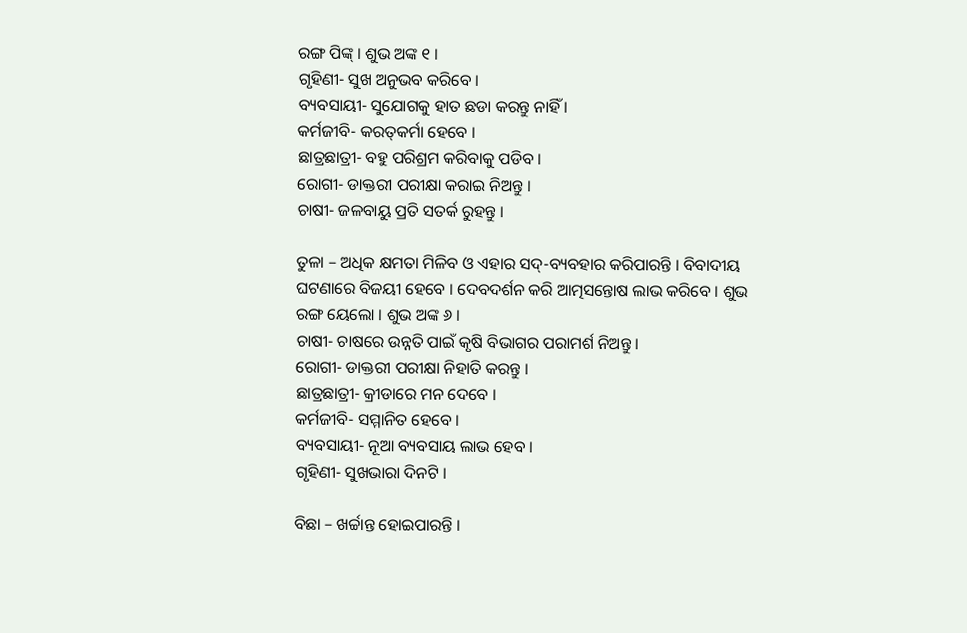ରଙ୍ଗ ପିଙ୍କ୍ । ଶୁଭ ଅଙ୍କ ୧ ।
ଗୃହିଣୀ- ସୁଖ ଅନୁଭବ କରିବେ ।
ବ୍ୟବସାୟୀ- ସୁଯୋଗକୁ ହାତ ଛଡା କରନ୍ତୁ ନାହିଁ ।
କର୍ମଜୀବି- କରତ୍‌କର୍ମା ହେବେ ।
ଛାତ୍ରଛାତ୍ରୀ- ବହୁ ପରିଶ୍ରମ କରିବାକୁ ପଡିବ ।
ରୋଗୀ- ଡାକ୍ତରୀ ପରୀକ୍ଷା କରାଇ ନିଅନ୍ତୁ ।
ଚାଷୀ- ଜଳବାୟୁ ପ୍ରତି ସତର୍କ ରୁହନ୍ତୁ ।

ତୁଳା – ଅଧିକ କ୍ଷମତା ମିଳିବ ଓ ଏହାର ସଦ୍‌-ବ୍ୟବହାର କରିପାରନ୍ତି । ବିବାଦୀୟ ଘଟଣାରେ ବିଜୟୀ ହେବେ । ଦେବଦର୍ଶନ କରି ଆତ୍ମସନ୍ତୋଷ ଲାଭ କରିବେ । ଶୁଭ ରଙ୍ଗ ୟେଲୋ । ଶୁଭ ଅଙ୍କ ୬ ।
ଚାଷୀ- ଚାଷରେ ଉନ୍ନତି ପାଇଁ କୃଷି ବିଭାଗର ପରାମର୍ଶ ନିଅନ୍ତୁ ।
ରୋଗୀ- ଡାକ୍ତରୀ ପରୀକ୍ଷା ନିହାତି କରନ୍ତୁ ।
ଛାତ୍ରଛାତ୍ରୀ- କ୍ରୀଡାରେ ମନ ଦେବେ ।
କର୍ମଜୀବି- ସମ୍ମାନିତ ହେବେ ।
ବ୍ୟବସାୟୀ- ନୂଆ ବ୍ୟବସାୟ ଲାଭ ହେବ ।
ଗୃହିଣୀ- ସୁଖଭାରା ଦିନଟି ।

ବିଛା – ଖର୍ଚ୍ଚାନ୍ତ ହୋଇପାରନ୍ତି ।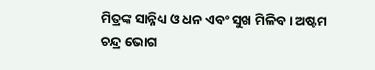ମିତ୍ରଙ୍କ ସାନ୍ନିଧ୍ୟ ଓ ଧନ ଏବଂ ସୁଖ ମିଳିବ । ଅଷ୍ଟମ ଚନ୍ଦ୍ର ଭୋଗ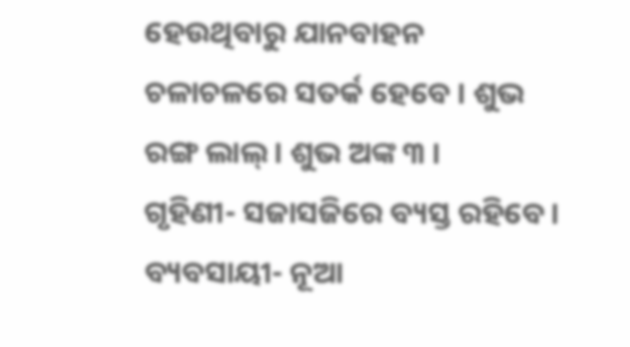ହେଉଥିବାରୁ ଯାନବାହନ ଚଳାଚଳରେ ସତର୍କ ହେବେ । ଶୁଭ ରଙ୍ଗ ଲାଲ୍ । ଶୁଭ ଅଙ୍କ ୩ ।
ଗୃହିଣୀ- ସଜାସଜିରେ ବ୍ୟସ୍ତ ରହିବେ ।
ବ୍ୟବସାୟୀ- ନୂଆ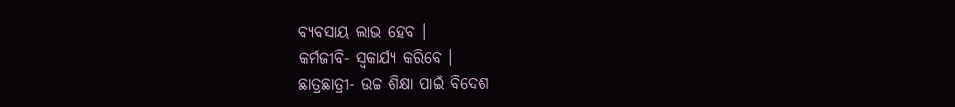ବ୍ୟବସାୟ ଲାଭ ହେବ ।
କର୍ମଜୀବି- ସ୍ୱକାର୍ଯ୍ୟ କରିବେ ।
ଛାତ୍ରଛାତ୍ରୀ- ଉଚ୍ଚ ଶିକ୍ଷା ପାଇଁ ବିଦେଶ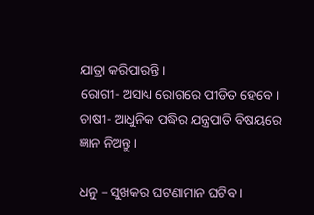ଯାତ୍ରା କରିପାରନ୍ତି ।
ରୋଗୀ- ଅସାଧ୍ୟ ରୋଗରେ ପୀଡିତ ହେବେ ।
ଚାଷୀ- ଆଧୁନିକ ପଦ୍ଧିର ଯନ୍ତ୍ରପାତି ବିଷୟରେ ଜ୍ଞାନ ନିଅନ୍ତୁ ।

ଧନୁ – ସୁଖକର ଘଟଣାମାନ ଘଟିବ ।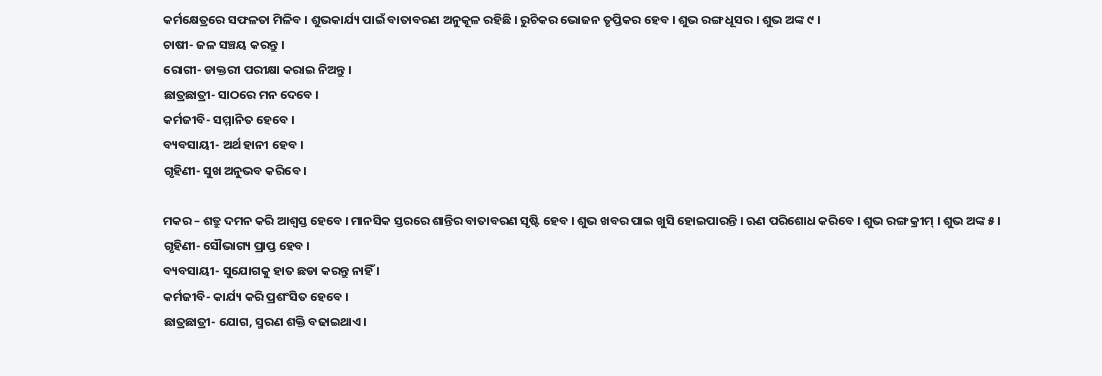କର୍ମକ୍ଷେତ୍ରରେ ସଫଳତା ମିଳିବ । ଶୁଭକାର୍ଯ୍ୟ ପାଇଁ ବାତାବରଣ ଅନୁକୂଳ ରହିଛି । ରୁଚିକର ଭୋଜନ ତୃପ୍ତିକର ହେବ । ଶୁଭ ରଙ୍ଗ ଧୂସର । ଶୁଭ ଅଙ୍କ ୯ ।
ଚାଷୀ- ଜଳ ସଞ୍ଚୟ କରନ୍ତୁ ।
ରୋଗୀ- ଡାକ୍ତରୀ ପରୀକ୍ଷା କରାଇ ନିଅନ୍ତୁ ।
ଛାତ୍ରଛାତ୍ରୀ- ସାଠରେ ମନ ଦେବେ ।
କର୍ମଜୀବି- ସମ୍ମାନିତ ହେବେ ।
ବ୍ୟବସାୟୀ- ଅର୍ଥ ହାନୀ ହେବ ।
ଗୃହିଣୀ- ସୁଖ ଅନୁଭବ କରିବେ ।

ମକର – ଶତ୍ରୁ ଦମନ କରି ଆଶ୍ୱସ୍ତ ହେବେ । ମାନସିକ ସ୍ତରରେ ଶାନ୍ତିର ବାତାବରଣ ସୃଷ୍ଟି ହେବ । ଶୁଭ ଖବର ପାଇ ଖୁସି ହୋଇପାରନ୍ତି । ଋଣ ପରିଶୋଧ କରିବେ । ଶୁଭ ରଙ୍ଗ କ୍ରୀମ୍ । ଶୁଭ ଅଙ୍କ ୫ ।
ଗୃହିଣୀ- ସୌଭାଗ୍ୟ ପ୍ରାପ୍ତ ହେବ ।
ବ୍ୟବସାୟୀ- ସୁଯୋଗକୁ ହାତ ଛଡା କରନ୍ତୁ ନାହିଁ ।
କର୍ମଜୀବି- କାର୍ଯ୍ୟ କରି ପ୍ରଶଂସିତ ହେବେ ।
ଛାତ୍ରଛାତ୍ରୀ- ଯୋଗ, ସ୍ମରଣ ଶକ୍ତି ବଢାଇଥାଏ ।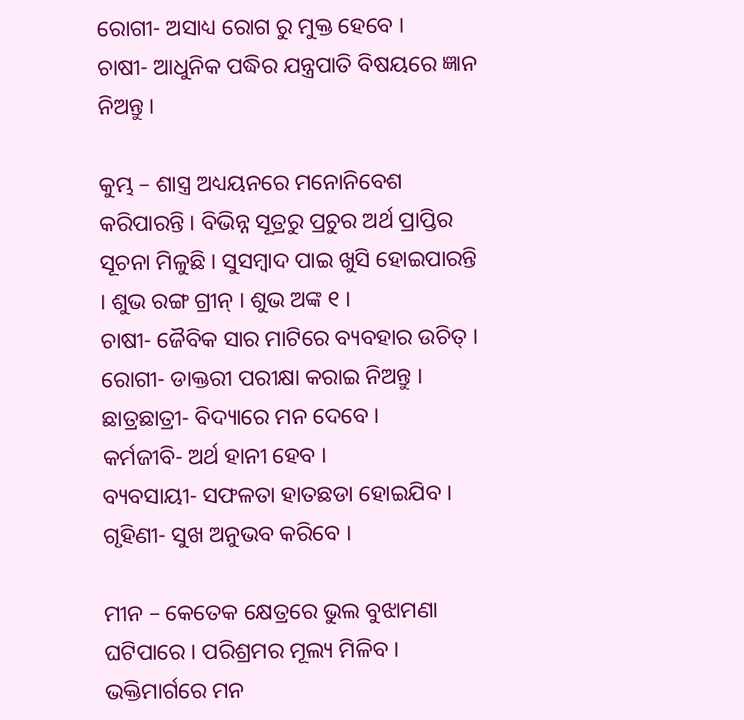ରୋଗୀ- ଅସାଧ୍ୟ ରୋଗ ରୁ ମୁକ୍ତ ହେବେ ।
ଚାଷୀ- ଆଧୁନିକ ପଦ୍ଧିର ଯନ୍ତ୍ରପାତି ବିଷୟରେ ଜ୍ଞାନ ନିଅନ୍ତୁ ।

କୁମ୍ଭ – ଶାସ୍ତ୍ର ଅଧ୍ୟୟନରେ ମନୋନିବେଶ କରିପାରନ୍ତି । ବିଭିନ୍ନ ସୂତ୍ରରୁ ପ୍ରଚୁର ଅର୍ଥ ପ୍ରାପ୍ତିର ସୂଚନା ମିଳୁଛି । ସୁସମ୍ବାଦ ପାଇ ଖୁସି ହୋଇପାରନ୍ତି । ଶୁଭ ରଙ୍ଗ ଗ୍ରୀନ୍ । ଶୁଭ ଅଙ୍କ ୧ ।
ଚାଷୀ- ଜୈବିକ ସାର ମାଟିରେ ବ୍ୟବହାର ଉଚିତ୍ ।
ରୋଗୀ- ଡାକ୍ତରୀ ପରୀକ୍ଷା କରାଇ ନିଅନ୍ତୁ ।
ଛାତ୍ରଛାତ୍ରୀ- ବିଦ୍ୟାରେ ମନ ଦେବେ ।
କର୍ମଜୀବି- ଅର୍ଥ ହାନୀ ହେବ ।
ବ୍ୟବସାୟୀ- ସଫଳତା ହାତଛଡା ହୋଇଯିବ ।
ଗୃହିଣୀ- ସୁଖ ଅନୁଭବ କରିବେ ।

ମୀନ – କେତେକ କ୍ଷେତ୍ରରେ ଭୁଲ ବୁଝାମଣା ଘଟିପାରେ । ପରିଶ୍ରମର ମୂଲ୍ୟ ମିଳିବ । ଭକ୍ତିମାର୍ଗରେ ମନ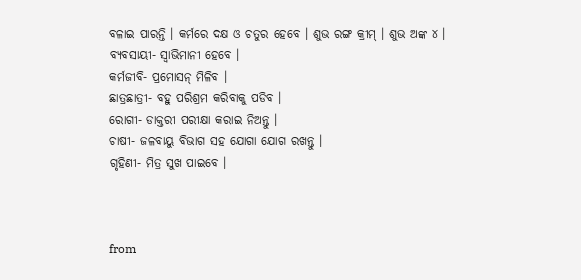ବଳାଇ ପାରନ୍ତି । କର୍ମରେ ଦକ୍ଷ ଓ ଚତୁର ହେବେ । ଶୁଭ ରଙ୍ଗ କ୍ରୀମ୍ । ଶୁଭ ଅଙ୍କ ୪ ।
ବ୍ୟବସାୟୀ- ସ୍ୱାଭିମାନୀ ହେବେ ।
କର୍ମଜୀବି- ପ୍ରମୋସନ୍ ମିଳିବ ।
ଛାତ୍ରଛାତ୍ରୀ- ବହୁ ପରିଶ୍ରମ କରିବାକୁ ପଡିବ ।
ରୋଗୀ- ଡାକ୍ତରୀ ପରୀକ୍ଷା କରାଇ ନିଅନ୍ତୁ ।
ଚାଷୀ- ଜଳବାୟୁ ବିଭାଗ ସହ ଯୋଗା ଯୋଗ ରଖନ୍ତୁ ।
ଗୃହିଣୀ- ମିତ୍ର ସୁଖ ପାଇବେ ।



from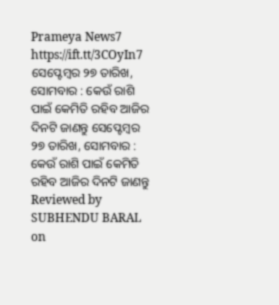Prameya News7 https://ift.tt/3COyIn7
ସେପ୍ଟେମ୍ବର ୨୭ ତାରିଖ, ସୋମବାର : କେଉଁ ରାଶି ପାଇଁ କେମିତି ରହିବ ଆଜିର ଦିନଟି ଜାଣନ୍ତୁ ସେପ୍ଟେମ୍ବର ୨୭ ତାରିଖ, ସୋମବାର : କେଉଁ ରାଶି ପାଇଁ କେମିତି ରହିବ ଆଜିର ଦିନଟି ଜାଣନ୍ତୁ Reviewed by SUBHENDU BARAL on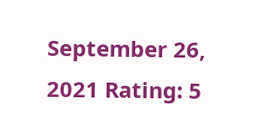September 26, 2021 Rating: 5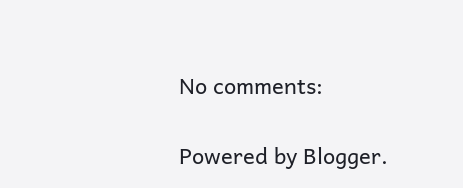No comments:

Powered by Blogger.